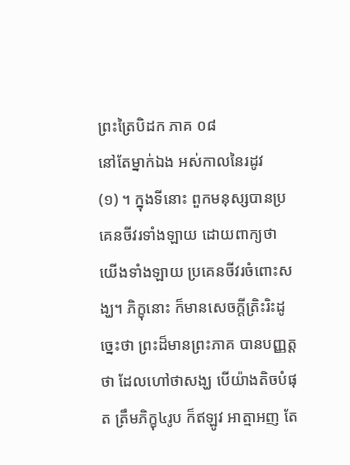ព្រះត្រៃបិដក ភាគ ០៨
នៅតែម្នាក់ឯង អស់កាលនៃរដូវ
(១) ។ ក្នុងទីនោះ ពួកមនុស្សបានប្រគេនចីវរទាំងឡាយ ដោយពាក្យថា យើងទាំងឡាយ ប្រគេនចីវរចំពោះសង្ឃ។ ភិក្ខុនោះ ក៏មានសេចក្តីត្រិះរិះដូច្នេះថា ព្រះដ៏មានព្រះភាគ បានបញ្ញត្តថា ដែលហៅថាសង្ឃ បើយ៉ាងតិចបំផុត ត្រឹមភិក្ខុ៤រូប ក៏ឥឡូវ អាត្មាអញ តែ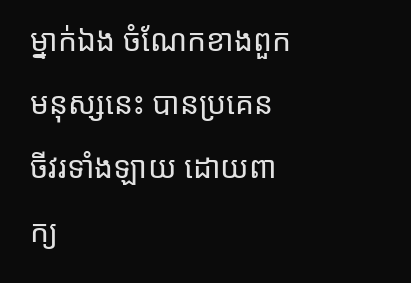ម្នាក់ឯង ចំណែកខាងពួកមនុស្សនេះ បានប្រគេនចីវរទាំងឡាយ ដោយពាក្យ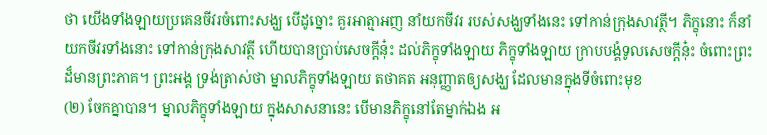ថា យើងទាំងឡាយប្រគេនចីវរចំពោះសង្ឃ បើដូច្នោះ គួរអាត្មាអញ នាំយកចីវរ របស់សង្ឃទាំងនេះ ទៅកាន់ក្រុងសាវត្ថី។ ភិក្ខុនោះ ក៏នាំយកចីវរទាំងនោះ ទៅកាន់ក្រុងសាវត្ថី ហើយបានប្រាប់សេចក្តីនុ៎ះ ដល់ភិក្ខុទាំងឡាយ ភិក្ខុទាំងឡាយ ក្រាបបង្គំទូលសេចក្តីនុ៎ះ ចំពោះព្រះដ៏មានព្រះភាគ។ ព្រះអង្គ ទ្រង់ត្រាស់ថា ម្នាលភិក្ខុទាំងឡាយ តថាគត អនុញ្ញាតឲ្យសង្ឃ ដែលមានក្នុងទីចំពោះមុខ
(២) ចែកគ្នាបាន។ ម្នាលភិក្ខុទាំងឡាយ ក្នុងសាសនានេះ បើមានភិក្ខុនៅតែម្នាក់ឯង អ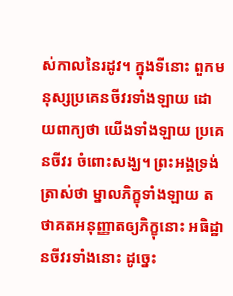ស់កាលនៃរដូវ។ ក្នុងទីនោះ ពួកមនុស្សប្រគេនចីវរទាំងឡាយ ដោយពាក្យថា យើងទាំងឡាយ ប្រគេនចីវរ ចំពោះសង្ឃ។ ព្រះអង្គទ្រង់ត្រាស់ថា ម្នាលភិក្ខុទាំងឡាយ តថាគតអនុញ្ញាតឲ្យភិក្ខុនោះ អធិដ្ឋានចីវរទាំងនោះ ដូច្នេះ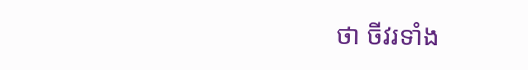ថា ចីវរទាំង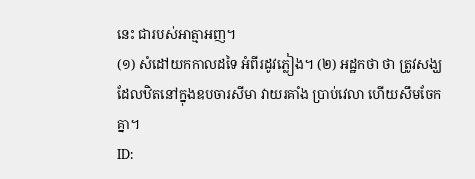នេះ ជារបស់អាត្មាអញ។
(១) សំដៅយកកាលដទៃ អំពីរដូវភ្លៀង។ (២) អដ្ឋកថា ថា ត្រូវសង្ឃដែលឋិតនៅក្នុងឧបចារសីមា វាយរគាំង ប្រាប់វេលា ហើយសឹមចែកគ្នា។
ID: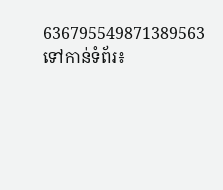636795549871389563
ទៅកាន់ទំព័រ៖